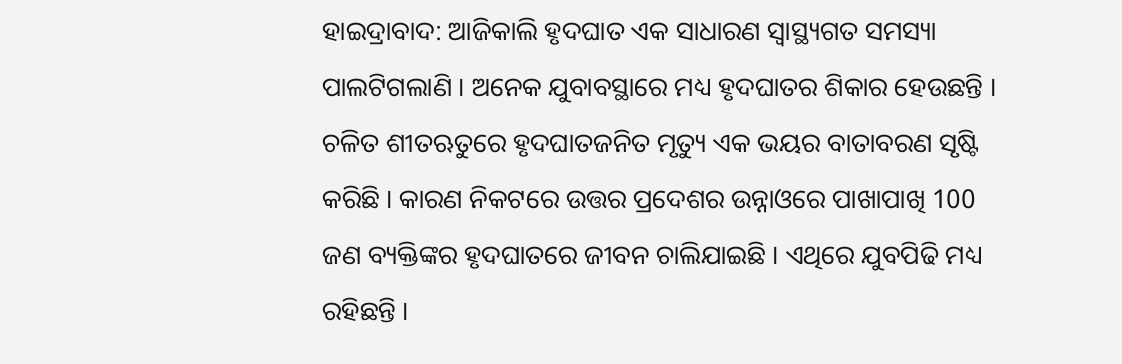ହାଇଦ୍ରାବାଦ: ଆଜିକାଲି ହୃଦଘାତ ଏକ ସାଧାରଣ ସ୍ବାସ୍ଥ୍ୟଗତ ସମସ୍ୟା ପାଲଟିଗଲାଣି । ଅନେକ ଯୁବାବସ୍ଥାରେ ମଧ୍ୟ ହୃଦଘାତର ଶିକାର ହେଉଛନ୍ତି । ଚଳିତ ଶୀତଋତୁରେ ହୃଦଘାତଜନିତ ମୃତ୍ୟୁ ଏକ ଭୟର ବାତାବରଣ ସୃଷ୍ଟି କରିଛି । କାରଣ ନିକଟରେ ଉତ୍ତର ପ୍ରଦେଶର ଉନ୍ନାଓରେ ପାଖାପାଖି 100 ଜଣ ବ୍ୟକ୍ତିଙ୍କର ହୃଦଘାତରେ ଜୀବନ ଚାଲିଯାଇଛି । ଏଥିରେ ଯୁବପିଢି ମଧ୍ୟ ରହିଛନ୍ତି ।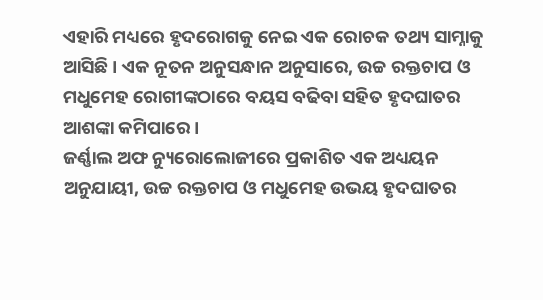ଏହାରି ମଧ୍ୟରେ ହୃଦରୋଗକୁ ନେଇ ଏକ ରୋଚକ ତଥ୍ୟ ସାମ୍ନାକୁ ଆସିଛି । ଏକ ନୂତନ ଅନୁସନ୍ଧାନ ଅନୁସାରେ, ଉଚ୍ଚ ରକ୍ତଚାପ ଓ ମଧୁମେହ ରୋଗୀଙ୍କଠାରେ ବୟସ ବଢିବା ସହିତ ହୃଦଘାତର ଆଶଙ୍କା କମିପାରେ ।
ଜର୍ଣ୍ଣାଲ ଅଫ ନ୍ୟୁରୋଲୋଜୀରେ ପ୍ରକାଶିତ ଏକ ଅଧ୍ୟୟନ ଅନୁଯାୟୀ, ଉଚ୍ଚ ରକ୍ତଚାପ ଓ ମଧୁମେହ ଉଭୟ ହୃଦଘାତର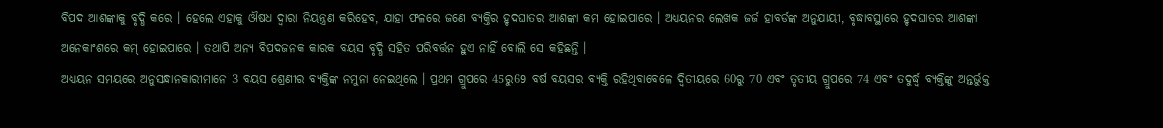ବିପଦ ଆଶଙ୍କାକୁ ବୃଦ୍ଧି କରେ । ହେଲେ ଏହାକୁ ଔଷଧ ଦ୍ବାରା ନିୟନ୍ତ୍ରଣ କରିହେବ, ଯାହା ଫଳରେ ଜଣେ ବ୍ୟକ୍ତିର ହୃଦଘାତର ଆଶଙ୍କା କମ ହୋଇପାରେ । ଅଧ୍ୟୟନର ଲେଖକ ଜର୍ଜ ହାବର୍ଡଙ୍କ ଅନୁଯାୟୀ, ବୃଦ୍ଧାବସ୍ଥାରେ ହୃଦଘାତର ଆଶଙ୍କା ଅନେକାଂଶରେ କମ୍ ହୋଇପାରେ । ତଥାପି ଅନ୍ୟ ବିପଦଜନକ କାରକ ବୟସ ବୃଦ୍ଧି ସହିତ ପରିବର୍ତ୍ତନ ହୁଏ ନାହିଁ ବୋଲି ସେ କହିଛନ୍ତି ।
ଅଧ୍ୟୟନ ସମୟରେ ଅନୁସନ୍ଧାନକାରୀମାନେ 3 ବୟସ ଶ୍ରେଣୀର ବ୍ୟକ୍ତିଙ୍କ ନମୁନା ନେଇଥିଲେ । ପ୍ରଥମ ଗ୍ରୁପରେ 45ରୁ69 ବର୍ଷ ବୟସର ବ୍ୟକ୍ତି ରହିଥିବାବେଳେ ଦ୍ବିତୀୟରେ 60ରୁ 70 ଏବଂ ତୃତୀୟ ଗ୍ରୁପରେ 74 ଏବଂ ତଦୁର୍ଦ୍ଧ୍ୱ ବ୍ୟକ୍ତିଙ୍କୁ ଅନ୍ତର୍ଭୁକ୍ତ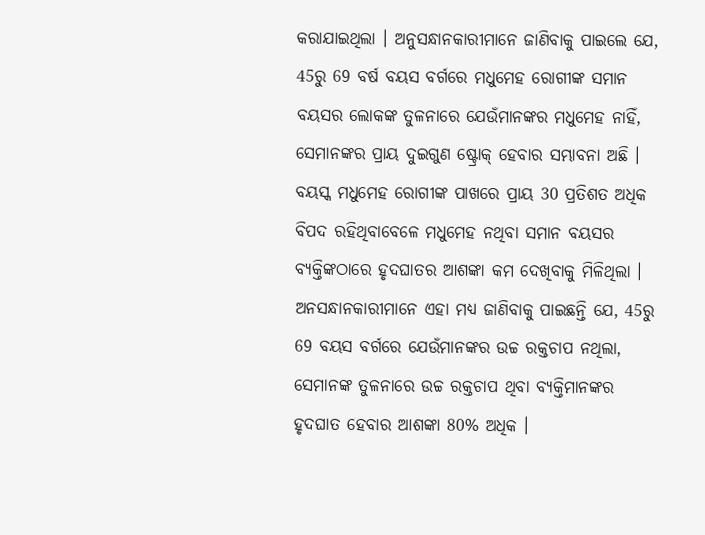କରାଯାଇଥିଲା । ଅନୁସନ୍ଧାନକାରୀମାନେ ଜାଣିବାକୁ ପାଇଲେ ଯେ, 45ରୁ 69 ବର୍ଷ ବୟସ ବର୍ଗରେ ମଧୁମେହ ରୋଗୀଙ୍କ ସମାନ ବୟସର ଲୋକଙ୍କ ତୁଳନାରେ ଯେଉଁମାନଙ୍କର ମଧୁମେହ ନାହିଁ, ସେମାନଙ୍କର ପ୍ରାୟ ଦୁଇଗୁଣ ଷ୍ଟ୍ରୋକ୍ ହେବାର ସମ୍ଭାବନା ଅଛି । ବୟସ୍କ ମଧୁମେହ ରୋଗୀଙ୍କ ପାଖରେ ପ୍ରାୟ 30 ପ୍ରତିଶତ ଅଧିକ ବିପଦ ରହିଥିବାବେଳେ ମଧୁମେହ ନଥିବା ସମାନ ବୟସର ବ୍ୟକ୍ତିଙ୍କଠାରେ ହୃଦଘାତର ଆଶଙ୍କା କମ ଦେଖିବାକୁ ମିଳିଥିଲା ।
ଅନସନ୍ଧାନକାରୀମାନେ ଏହା ମଧ୍ୟ ଜାଣିବାକୁ ପାଇଛନ୍ତି ଯେ, 45ରୁ 69 ବୟସ ବର୍ଗରେ ଯେଉଁମାନଙ୍କର ଉଚ୍ଚ ରକ୍ତଚାପ ନଥିଲା, ସେମାନଙ୍କ ତୁଳନାରେ ଉଚ୍ଚ ରକ୍ତଚାପ ଥିବା ବ୍ୟକ୍ତିମାନଙ୍କର ହୃଦଘାତ ହେବାର ଆଶଙ୍କା 80% ଅଧିକ ।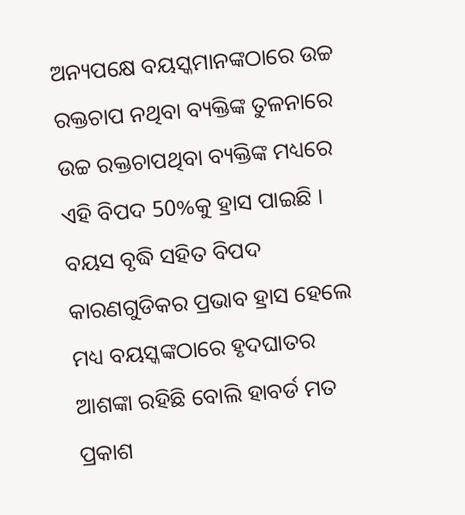ଅନ୍ୟପକ୍ଷେ ବୟସ୍କମାନଙ୍କଠାରେ ଉଚ୍ଚ ରକ୍ତଚାପ ନଥିବା ବ୍ୟକ୍ତିଙ୍କ ତୁଳନାରେ ଉଚ୍ଚ ରକ୍ତଚାପଥିବା ବ୍ୟକ୍ତିଙ୍କ ମଧ୍ୟରେ ଏହି ବିପଦ 50%କୁ ହ୍ରାସ ପାଇଛି । ବୟସ ବୃଦ୍ଧି ସହିତ ବିପଦ କାରଣଗୁଡିକର ପ୍ରଭାବ ହ୍ରାସ ହେଲେ ମଧ୍ୟ ବୟସ୍କଙ୍କଠାରେ ହୃଦଘାତର ଆଶଙ୍କା ରହିଛି ବୋଲି ହାବର୍ଡ ମତ ପ୍ରକାଶ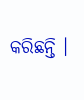କରିଛନ୍ତି ।